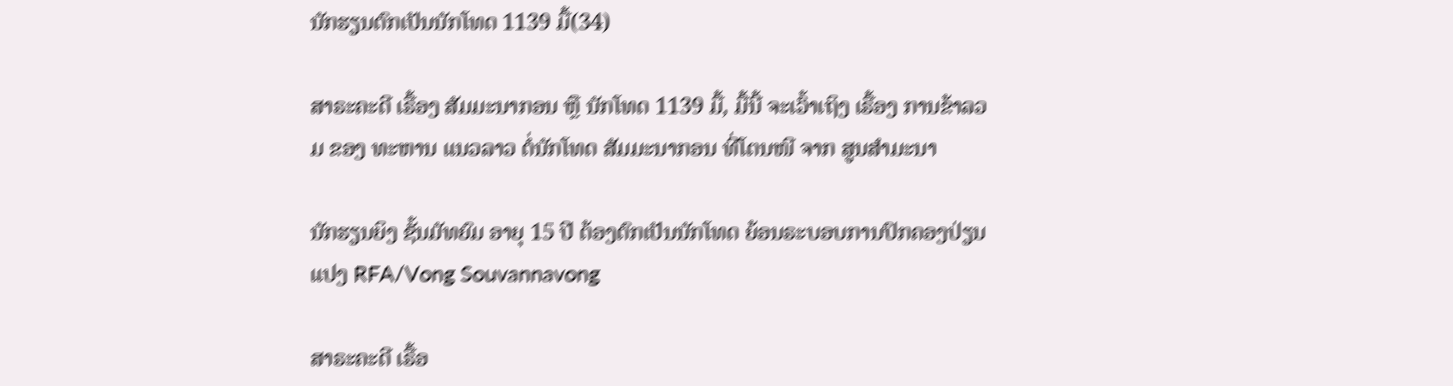ນັກຮຽນຕົກເປັນນັກໂທດ 1139 ມື້(34)

ສາຣະຄະດີ ເຣື້ອງ ສັມມະນາກອນ ຫຼື ນັກໂທດ 1139 ມື້, ມື້ນີ້ ຈະເວົ້າເຖິງ ເຣື້ອງ ການຂ້າລວມ ຂອງ ທະຫານ ແນວລາວ ຕໍ່ນັກໂທດ ສັມມະນາກອນ ທີ່ໂຕນໜີ ຈາກ ສູນສໍາມະນາ

ນັກຮຽນຍິງ ຊັ້ນມັທຍົມ ອາຍຸ 15 ປີ ຕ້ອງຕົກເປັນນັກໂທດ ຍ້ອນຣະບອບການປົກຄອງປ່ຽນແປງ RFA/Vong Souvannavong

ສາຣະຄະດີ ເຣື້ອ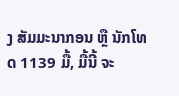ງ ສັມມະນາກອນ ຫຼື ນັກໂທດ 1139 ມື້, ມື້ນີ້ ຈະ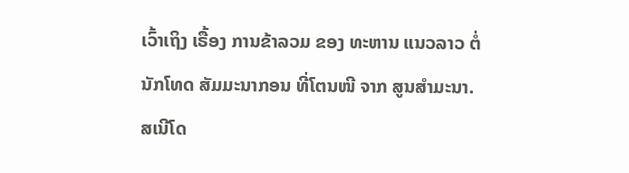ເວົ້າເຖິງ ເຣື້ອງ ການຂ້າລວມ ຂອງ ທະຫານ ແນວລາວ ຕໍ່ນັກໂທດ ສັມມະນາກອນ ທີ່ໂຕນໜີ ຈາກ ສູນສໍາມະນາ. ສເນີໂດ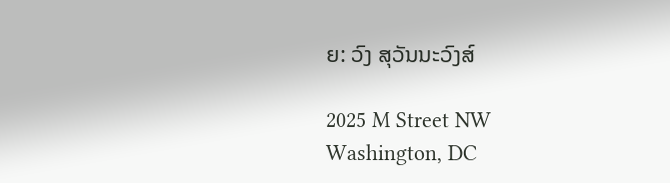ຍ: ວົງ ສຸວັນນະວົງສ໌

2025 M Street NW
Washington, DC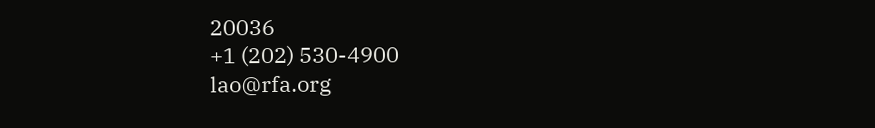20036
+1 (202) 530-4900
lao@rfa.org